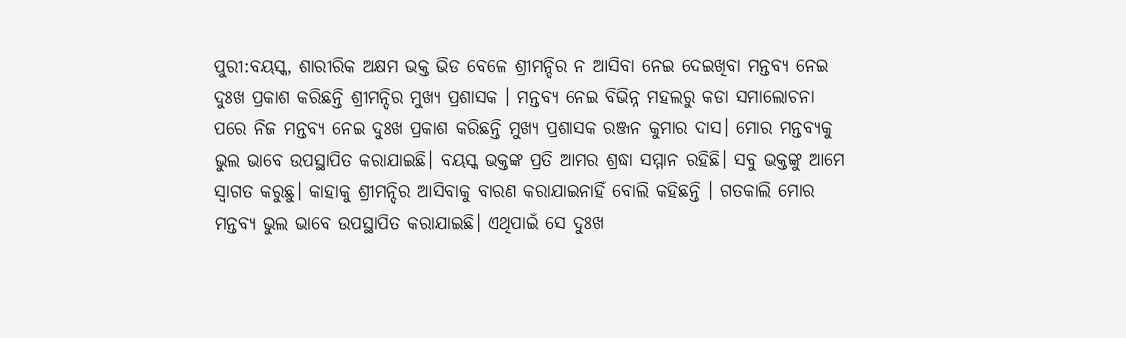ପୁରୀ:ବୟସ୍କ, ଶାରୀରିକ ଅକ୍ଷମ ଭକ୍ତ ଭିଡ ବେଳେ ଶ୍ରୀମନ୍ଦିର ନ ଆସିବା ନେଇ ଦେଇଖିବା ମନ୍ତବ୍ୟ ନେଇ ଦୁଃଖ ପ୍ରକାଶ କରିଛନ୍ତି ଶ୍ରୀମନ୍ଦିର ମୁଖ୍ୟ ପ୍ରଶାସକ । ମନ୍ତବ୍ୟ ନେଇ ବିଭିନ୍ନ ମହଲରୁ କଡା ସମାଲୋଚନା ପରେ ନିଜ ମନ୍ତବ୍ୟ ନେଇ ଦୁଃଖ ପ୍ରକାଶ କରିଛନ୍ତି ମୁଖ୍ୟ ପ୍ରଶାସକ ରଞ୍ଜନ କୁମାର ଦାସ। ମୋର ମନ୍ତବ୍ୟକୁ ଭୁଲ ଭାବେ ଉପସ୍ଥାପିତ କରାଯାଇଛି। ବୟସ୍କ ଭକ୍ତଙ୍କ ପ୍ରତି ଆମର ଶ୍ରଦ୍ଧା ସମ୍ମାନ ରହିଛି। ସବୁ ଭକ୍ତଙ୍କୁ ଆମେ ସ୍ଵାଗତ କରୁଛୁ। କାହାକୁ ଶ୍ରୀମନ୍ଦିର ଆସିବାକୁ ବାରଣ କରାଯାଇନାହିଁ ବୋଲି କହିଛନ୍ତି । ଗତକାଲି ମୋର ମନ୍ତବ୍ୟ ଭୁଲ ଭାବେ ଉପସ୍ଥାପିତ କରାଯାଇଛି। ଏଥିପାଇଁ ସେ ଦୁଃଖ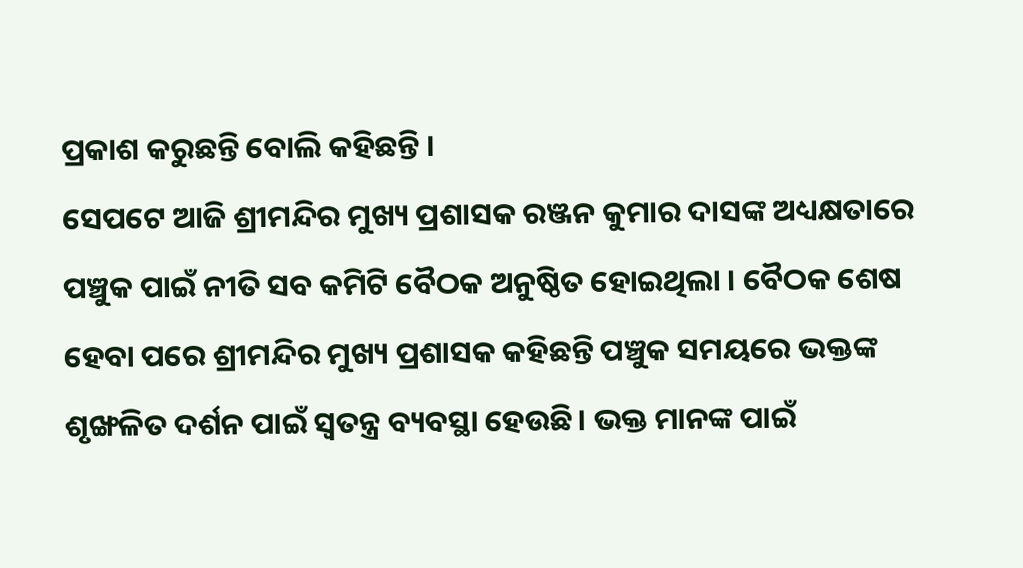ପ୍ରକାଶ କରୁଛନ୍ତି ବୋଲି କହିଛନ୍ତି ।
ସେପଟେ ଆଜି ଶ୍ରୀମନ୍ଦିର ମୁଖ୍ୟ ପ୍ରଶାସକ ରଞ୍ଜନ କୁମାର ଦାସଙ୍କ ଅଧ୍ୟକ୍ଷତାରେ ପଞ୍ଚୁକ ପାଇଁ ନୀତି ସବ କମିଟି ବୈଠକ ଅନୁଷ୍ଠିତ ହୋଇଥିଲା । ବୈଠକ ଶେଷ ହେବା ପରେ ଶ୍ରୀମନ୍ଦିର ମୁଖ୍ୟ ପ୍ରଶାସକ କହିଛନ୍ତି ପଞ୍ଚୁକ ସମୟରେ ଭକ୍ତଙ୍କ ଶୃଙ୍ଖଳିତ ଦର୍ଶନ ପାଇଁ ସ୍ବତନ୍ତ୍ର ବ୍ୟବସ୍ଥା ହେଉଛି। ଭକ୍ତ ମାନଙ୍କ ପାଇଁ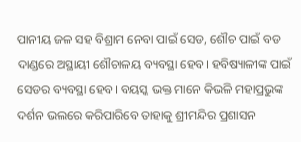ପାନୀୟ ଜଳ ସହ ବିଶ୍ରାମ ନେବା ପାଇଁ ସେଡ, ଶୌଚ ପାଇଁ ବଡ ଦାଣ୍ଡରେ ଅସ୍ଥାୟୀ ଶୌଚାଳୟ ବ୍ୟବସ୍ଥା ହେବ। ହବିଷ୍ୟାଳୀଙ୍କ ପାଇଁ ସେଡର ବ୍ୟବସ୍ଥା ହେବ। ବୟସ୍କ ଭକ୍ତ ମାନେ କିଭଳି ମହାପ୍ରଭୁଙ୍କ ଦର୍ଶନ ଭଲରେ କରିପାରିବେ ତାହାକୁ ଶ୍ରୀମନ୍ଦିର ପ୍ରଶାସନ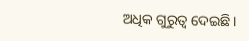ଅଧିକ ଗୁରୁତ୍ଵ ଦେଇଛି।